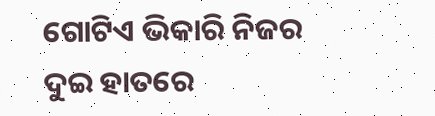ଗୋଟିଏ ଭିକାରି ନିଜର ଦୁଇ ହାତରେ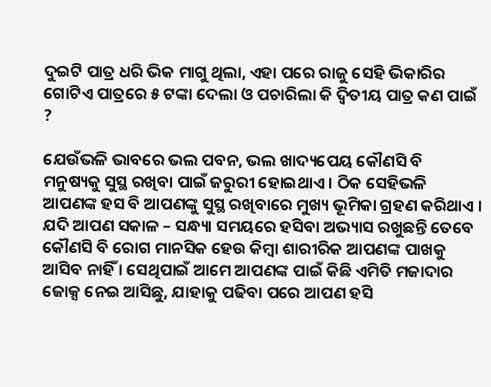ଦୁଇଟି ପାତ୍ର ଧରି ଭିକ ମାଗୁ ଥିଲା, ଏହା ପରେ ରାଜୁ ସେହି ଭିକାରିର ଗୋଟିଏ ପାତ୍ରରେ ୫ ଟଙ୍କା ଦେଲା ଓ ପଚାରିଲା କି ଦ୍ଵିତୀୟ ପାତ୍ର କଣ ପାଇଁ ?

ଯେଉଁଭଳି ଭାବରେ ଭଲ ପବନ, ଭଲ ଖାଦ୍ୟପେୟ କୌଣସି ବି ମନୁଷ୍ୟକୁ ସୁସ୍ଥ ରଖିବା ପାଇଁ ଜରୁରୀ ହୋଇଥାଏ । ଠିକ ସେହିଭଳି ଆପଣଙ୍କ ହସ ବି ଆପଣଙ୍କୁ ସୁସ୍ଥ ରଖିବାରେ ମୁଖ୍ୟ ଭୂମିକା ଗ୍ରହଣ କରିଥାଏ । ଯଦି ଆପଣ ସକାଳ – ସନ୍ଧ୍ୟା ସମୟରେ ହସିବା ଅଭ୍ୟାସ ରଖୁଛନ୍ତି ତେବେ କୌଣସି ବି ରୋଗ ମାନସିକ ହେଉ କିମ୍ବା ଶାରୀରିକ ଆପଣଙ୍କ ପାଖକୁ ଆସିବ ନାହିଁ । ସେଥିପାଇଁ ଆମେ ଆପଣଙ୍କ ପାଇଁ କିଛି ଏମିତି ମଜାଦାର ଜୋକ୍ସ ନେଇ ଆସିଛୁ, ଯାହାକୁ ପଢିବା ପରେ ଆପଣ ହସି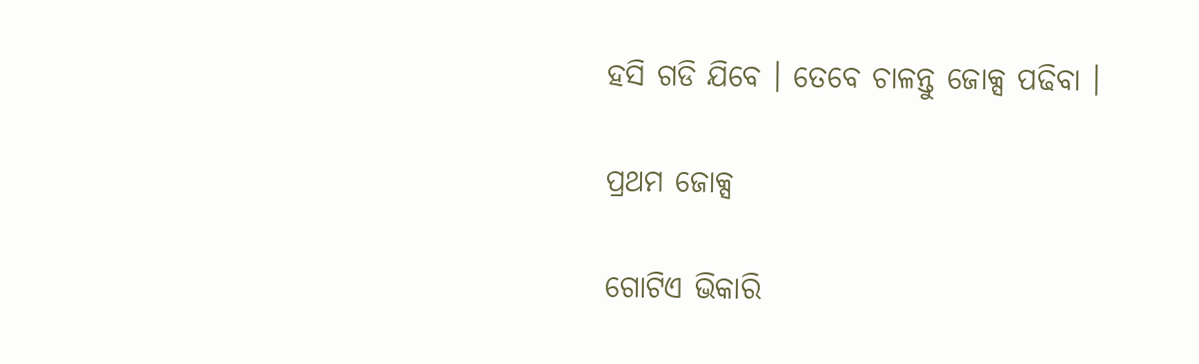ହସି ଗଡି ଯିବେ । ତେବେ ଚାଳନ୍ତୁ ଜୋକ୍ସ ପଢିବା ।

ପ୍ରଥମ ଜୋକ୍ସ

ଗୋଟିଏ ଭିକାରି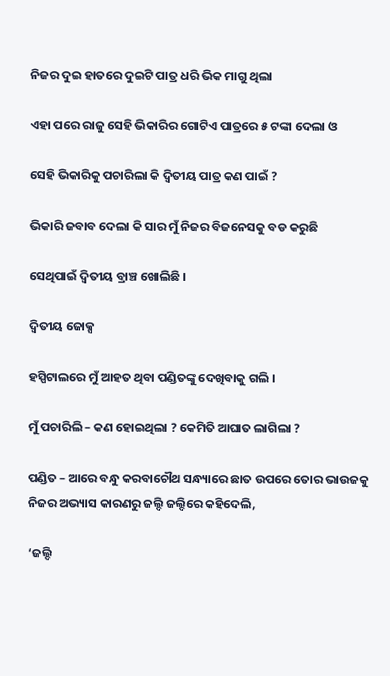ନିଜର ଦୁଇ ହାତରେ ଦୁଇଟି ପାତ୍ର ଧରି ଭିକ ମାଗୁ ଥିଲା

ଏହା ପରେ ରାଜୁ ସେହି ଭିକାରିର ଗୋଟିଏ ପାତ୍ରରେ ୫ ଟଙ୍କା ଦେଲା ଓ

ସେହି ଭିକାରିକୁ ପଚାରିଲା କି ଦ୍ଵିତୀୟ ପାତ୍ର କଣ ପାଇଁ ?

ଭିକାରି ଜବାବ ଦେଲା କି ସାର ମୁଁ ନିଜର ବିଜନେସକୁ ବଡ କରୁଛି

ସେଥିପାଇଁ ଦ୍ଵିତୀୟ ବ୍ରାଞ୍ଚ ଖୋଲିଛି ।

ଦ୍ଵିତୀୟ ଜୋକ୍ସ

ହସ୍ପିଟାଲରେ ମୁଁ ଆହତ ଥିବା ପଣ୍ଡିତଙ୍କୁ ଦେଖିବାକୁ ଗଲି ।

ମୁଁ ପଚାରିଲି – କଣ ହୋଇଥିଲା ? କେମିତି ଆଘାତ ଲାଗିଲା ?

ପଣ୍ଡିତ – ଆରେ ବନ୍ଧୁ କରବାଚୌଥ ସନ୍ଧ୍ୟାରେ ଛାତ ଉପରେ ତୋର ଭାଉଜକୁ ନିଜର ଅଭ୍ୟାସ କାରଣରୁ ଜଲ୍ଦି ଜଲ୍ଦିରେ କହିଦେଲି,

‘ଜଲ୍ଦି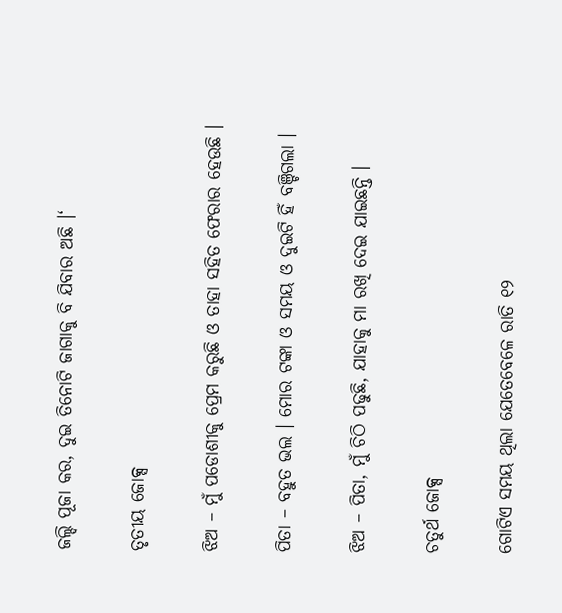ଜଲ୍ଦି ପୂଜା କର, ଦୁଇ ତିନୋଟି ଜାଗାକୁ ବି ଯିବାର ଅଛି ।‘

ତୃତୀୟ ଜୋକ୍ସ

ଝିଅ – ମୁଁ ପଡୋଶୀକୁ ପ୍ରେମ କରୁଛି ଓ ତାହା ସହିତ ଫେରାର ହେଉଛି ।

ପିତା – ବହୁତ ଭଲ । ମୋର ଟଙ୍କା ଓ ସମୟ ଓ ଦୁଇଟି ହିଁ ବଞ୍ଚିଗଲା ।

ଝିଅ – ପିତା, ମୁଁ ଚିଠି ପଢୁଛି, ଯାହାକୁ ମା ରଖି ଦେଇ ଯାଇଛନ୍ତି ।

ଚତୁର୍ଥ ଜୋକ୍ସ

ଗୋଟିଏ ସମୟ ଥିଲା ଯେତେବେଳେ ରାତି ୧୨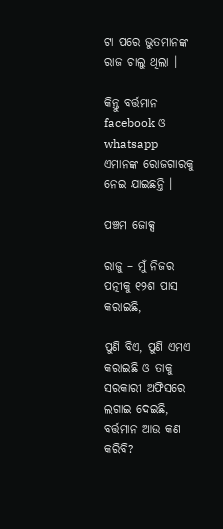ଟା ପରେ ଭୁତମାନଙ୍କ ରାଜ ଚାଲୁ ଥିଲା ।

କିନ୍ତୁ ବର୍ତ୍ତମାନ facebook ଓ whatsapp ଏମାନଙ୍କ ରୋଜଗାରକୁ ନେଇ ଯାଇଛନ୍ତି ।

ପଞ୍ଚମ ଜୋକ୍ସ

ରାଜୁ – ମୁଁ ନିଜର ପତ୍ନୀକୁ ୧୨ଶ ପାସ କରାଇଛି,

ପୁଣି ବିଏ, ପୁଣି ଏମଏ କରାଇଛି ଓ ତାକୁ ସରକାରୀ ଅଫିସରେ ଲଗାଇ ଦେଇଛି, ବର୍ତ୍ତମାନ ଆଉ କଣ କରିବି?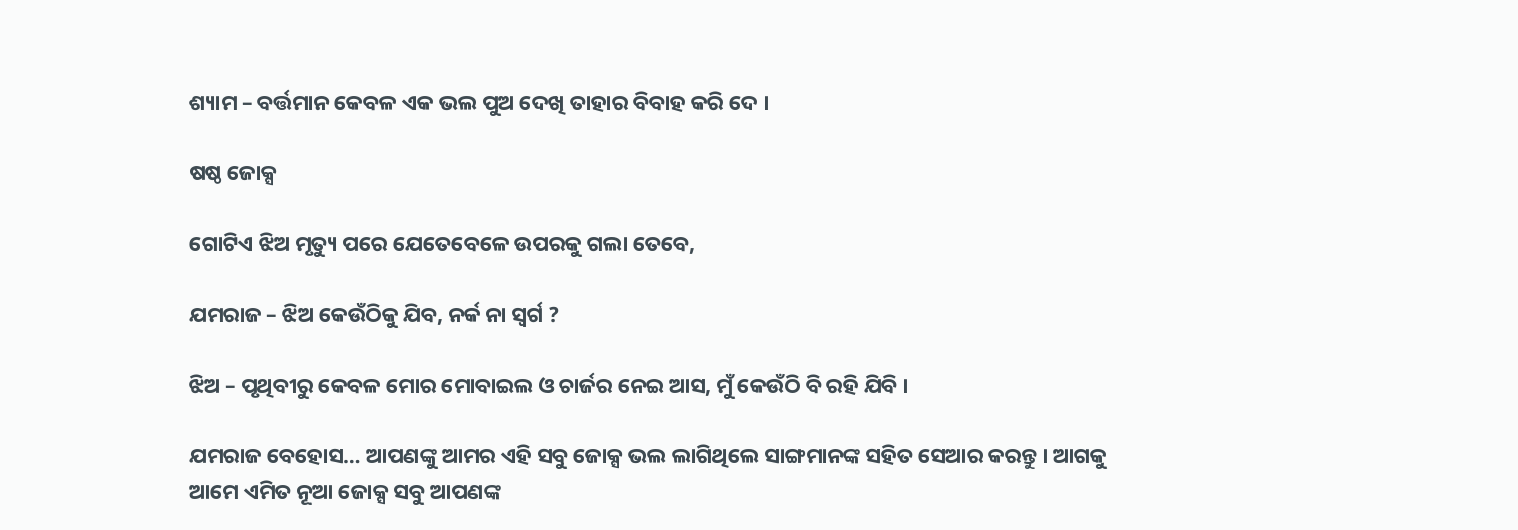ଶ୍ୟାମ – ବର୍ତ୍ତମାନ କେବଳ ଏକ ଭଲ ପୁଅ ଦେଖି ତାହାର ବିବାହ କରି ଦେ ।

ଷଷ୍ଠ ଜୋକ୍ସ

ଗୋଟିଏ ଝିଅ ମୃତ୍ୟୁ ପରେ ଯେତେବେଳେ ଉପରକୁ ଗଲା ତେବେ,

ଯମରାଜ – ଝିଅ କେଉଁଠିକୁ ଯିବ, ନର୍କ ନା ସ୍ଵର୍ଗ ?

ଝିଅ – ପୃଥିବୀରୁ କେବଳ ମୋର ମୋବାଇଲ ଓ ଚାର୍ଜର ନେଇ ଆସ, ମୁଁ କେଉଁଠି ବି ରହି ଯିବି ।

ଯମରାଜ ବେହୋସ… ଆପଣଙ୍କୁ ଆମର ଏହି ସବୁ ଜୋକ୍ସ ଭଲ ଲାଗିଥିଲେ ସାଙ୍ଗମାନଙ୍କ ସହିତ ସେଆର କରନ୍ତୁ । ଆଗକୁ ଆମେ ଏମିତ ନୂଆ ଜୋକ୍ସ ସବୁ ଆପଣଙ୍କ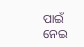ପାଇଁ ନେଇ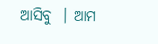ଆସିବୁ  । ଆମ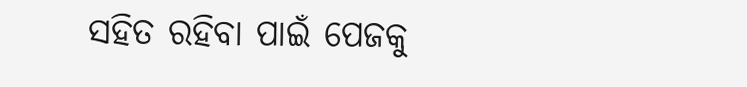ସହିତ ରହିବା ପାଇଁ ପେଜକୁ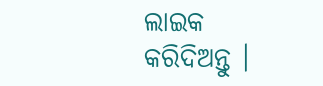ଲାଇକ କରିଦିଅନ୍ତୁ ।